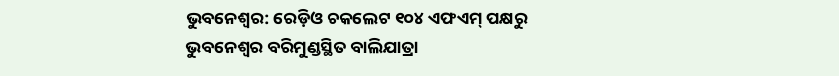ଭୁବନେଶ୍ବର: ରେଡ଼ିଓ ଚକଲେଟ ୧୦୪ ଏଫଏମ୍ ପକ୍ଷରୁ ଭୁବନେଶ୍ୱର ବରିମୁଣ୍ଡସ୍ଥିତ ବାଲିଯାତ୍ରା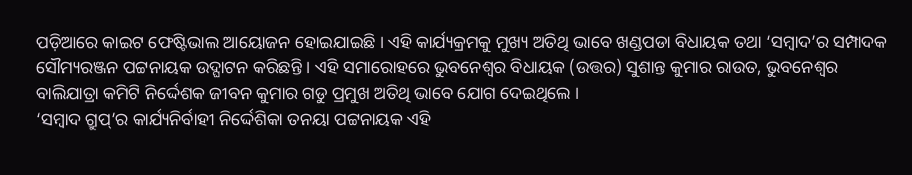ପଡ଼ିଆରେ କାଇଟ ଫେଷ୍ଟିଭାଲ ଆୟୋଜନ ହୋଇଯାଇଛି । ଏହି କାର୍ଯ୍ୟକ୍ରମକୁ ମୁଖ୍ୟ ଅତିଥି ଭାବେ ଖଣ୍ଡପଡା ବିଧାୟକ ତଥା ‘ସମ୍ବାଦ’ର ସମ୍ପାଦକ ସୌମ୍ୟରଞ୍ଜନ ପଟ୍ଟନାୟକ ଉଦ୍ଘାଟନ କରିଛନ୍ତି । ଏହି ସମାରୋହରେ ଭୁବନେଶ୍ୱର ବିଧାୟକ (ଉତ୍ତର) ସୁଶାନ୍ତ କୁମାର ରାଉତ, ଭୁବନେଶ୍ୱର ବାଲିଯାତ୍ରା କମିଟି ନିର୍ଦ୍ଦେଶକ ଜୀବନ କୁମାର ଗଡୁ ପ୍ରମୁଖ ଅତିଥି ଭାବେ ଯୋଗ ଦେଇଥିଲେ ।
‘ସମ୍ବାଦ ଗ୍ରୁପ୍’ର କାର୍ଯ୍ୟନିର୍ବାହୀ ନିର୍ଦ୍ଦେଶିକା ତନୟା ପଟ୍ଟନାୟକ ଏହି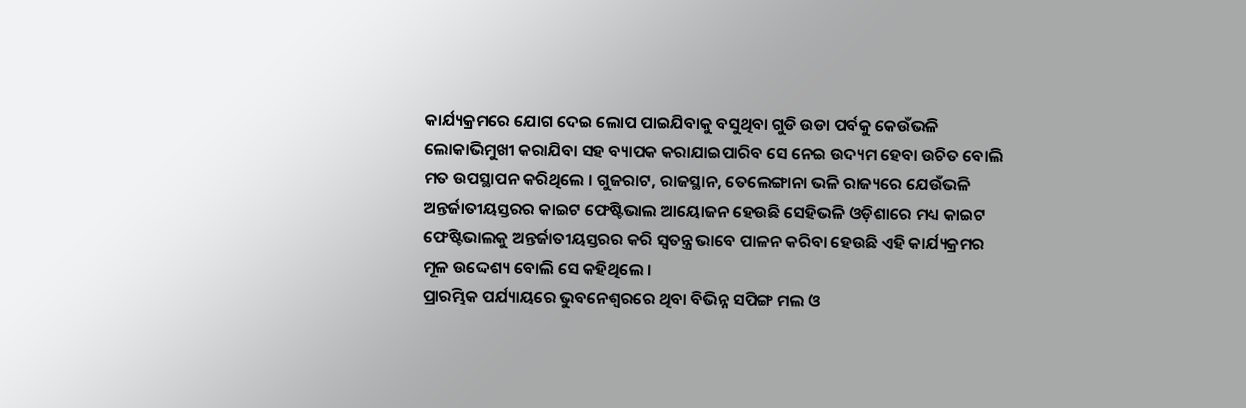କାର୍ଯ୍ୟକ୍ରମରେ ଯୋଗ ଦେଇ ଲୋପ ପାଇଯିବାକୁ ବସୁଥିବା ଗୁଡି ଉଡା ପର୍ବକୁ କେଉଁଭଳି ଲୋକାଭିମୁଖୀ କରାଯିବା ସହ ବ୍ୟାପକ କରାଯାଇପାରିବ ସେ ନେଇ ଉଦ୍ୟମ ହେବା ଉଚିତ ବୋଲି ମତ ଉପସ୍ଥାପନ କରିଥିଲେ । ଗୁଜରାଟ, ରାଜସ୍ଥାନ, ତେଲେଙ୍ଗାନା ଭଳି ରାଜ୍ୟରେ ଯେଉଁଭଳି ଅନ୍ତର୍ଜାତୀୟସ୍ତରର କାଇଟ ଫେଷ୍ଟିଭାଲ ଆୟୋଜନ ହେଉଛି ସେହିଭଳି ଓଡ଼ିଶାରେ ମଧ୍ୟ କାଇଟ ଫେଷ୍ଟିଭାଲକୁ ଅନ୍ତର୍ଜାତୀୟସ୍ତରର କରି ସ୍ୱତନ୍ତ୍ର ଭାବେ ପାଳନ କରିବା ହେଉଛି ଏହି କାର୍ଯ୍ୟକ୍ରମର ମୂଳ ଉଦ୍ଦେଶ୍ୟ ବୋଲି ସେ କହିଥିଲେ ।
ପ୍ରାରମ୍ଭିକ ପର୍ଯ୍ୟାୟରେ ଭୁବନେଶ୍ୱରରେ ଥିବା ବିଭିନ୍ନ ସପିଙ୍ଗ ମଲ ଓ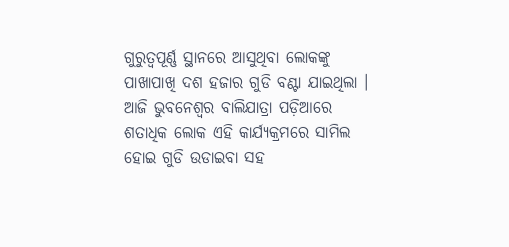ଗୁରୁତ୍ୱପୂର୍ଣ୍ଣ ସ୍ଥାନରେ ଆସୁଥିବା ଲୋକଙ୍କୁ ପାଖାପାଖି ଦଶ ହଜାର ଗୁଡି ବଣ୍ଟା ଯାଇଥିଲା । ଆଜି ଭୁବନେଶ୍ୱର ବାଲିଯାତ୍ରା ପଡ଼ିଆରେ ଶତାଧିକ ଲୋକ ଏହି କାର୍ଯ୍ୟକ୍ରମରେ ସାମିଲ ହୋଇ ଗୁଡି ଉଡାଇବା ସହ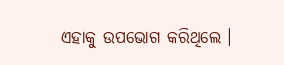ଏହାକୁ ଉପଭୋଗ କରିଥିଲେ ।